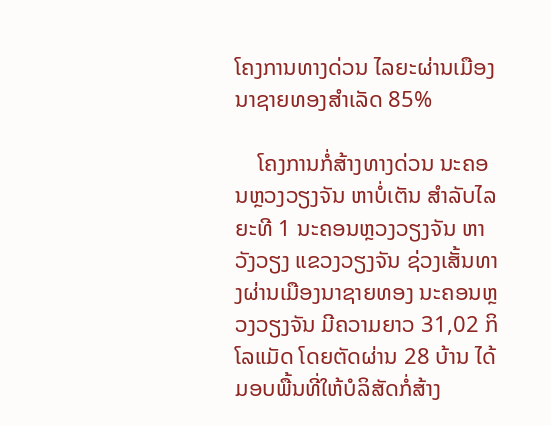ໂຄງການທາງດ່ວນ ໄລຍະຜ່ານເມືອງນາຊາຍທອງສໍາເລັດ 85%

    ໂຄງການກໍ່ສ້າງທາງດ່ວນ ນະຄອນຫຼວງວຽງຈັນ ຫາບໍ່ເຕັນ ສໍາລັບໄລຍະທີ 1 ນະຄອນຫຼວງວຽງຈັນ ຫາວັງວຽງ ແຂວງວຽງຈັນ ຊ່ວງເສັ້ນທາງຜ່ານເມືອງນາຊາຍທອງ ນະຄອນຫຼວງວຽງຈັນ ມີຄວາມຍາວ 31,02 ກິໂລແມັດ ໂດຍຕັດຜ່ານ 28 ບ້ານ ໄດ້ມອບພື້ນທີ່ໃຫ້ບໍລິສັດກໍ່ສ້າງ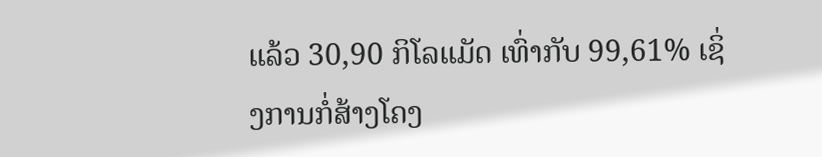ແລ້ວ 30,90 ກິໂລແມັດ ເທົ່າກັບ 99,61% ເຊິ່ງການກໍ່ສ້າງໂຄງ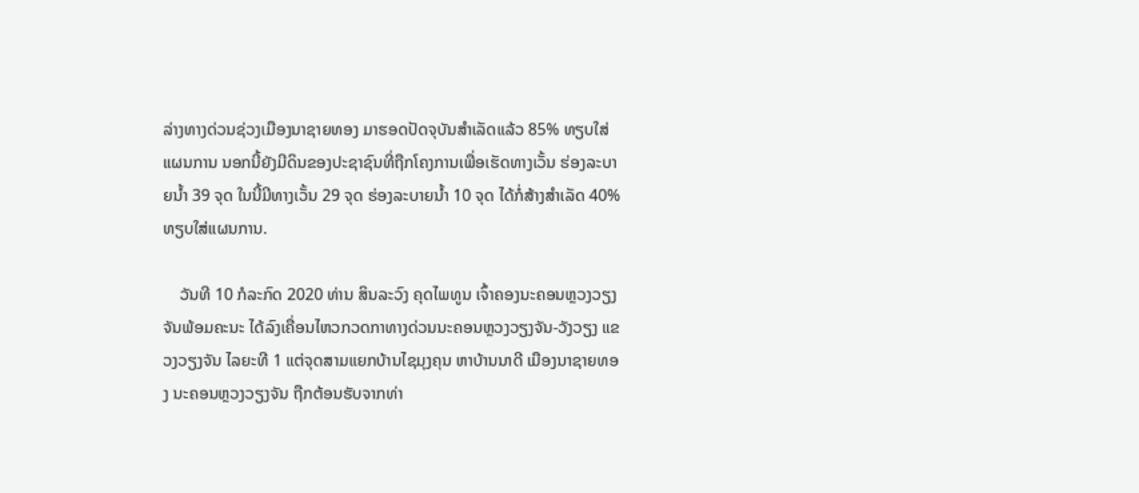ລ່າງທາງດ່ວນຊ່ວງເມືອງນາຊາຍທອງ ມາຮອດປັດຈຸບັນສໍາເລັດແລ້ວ 85% ທຽບໃສ່ແຜນການ ນອກນີ້ຍັງມີດິນຂອງປະຊາຊົນທີ່ຖືກໂຄງການເພື່ອເຮັດທາງເວັ້ນ ຮ່ອງລະບາຍນໍ້າ 39 ຈຸດ ໃນນີ້ມີທາງເວັ້ນ 29 ຈຸດ ຮ່ອງລະບາຍນໍ້າ 10 ຈຸດ ໄດ້ກໍ່ສ້າງສໍາເລັດ 40% ທຽບໃສ່ແຜນການ.

    ວັນທີ 10 ກໍລະກົດ 2020 ທ່ານ ສິນລະວົງ ຄຸດໄພທູນ ເຈົ້າຄອງນະຄອນຫຼວງວຽງຈັນພ້ອມຄະນະ ໄດ້ລົງເຄື່ອນໄຫວກວດກາທາງດ່ວນນະຄອນຫຼວງວຽງຈັນ-ວັງວຽງ ແຂວງວຽງຈັນ ໄລຍະທີ 1 ແຕ່ຈຸດສາມແຍກບ້ານໄຊມຸງຄຸນ ຫາບ້ານນາດີ ເມືອງນາຊາຍທອງ ນະຄອນຫຼວງວຽງຈັນ ຖືກຕ້ອນຮັບຈາກທ່າ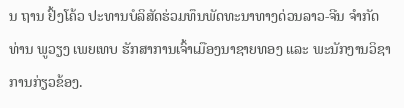ນ ຖານ ຢົ້ງໂຄ້ວ ປະທານບໍລິສັດຮ່ວມທຶນພັດທະນາທາງດ່ວນລາວ-ຈີນ ຈໍາກັດ ທ່ານ ພູວຽງ ເພຍເທບ ຮັກສາການເຈົ້າເມືອງນາຊາຍທອງ ແລະ ພະນັກງານວິຊາການກ່ຽວຂ້ອງ.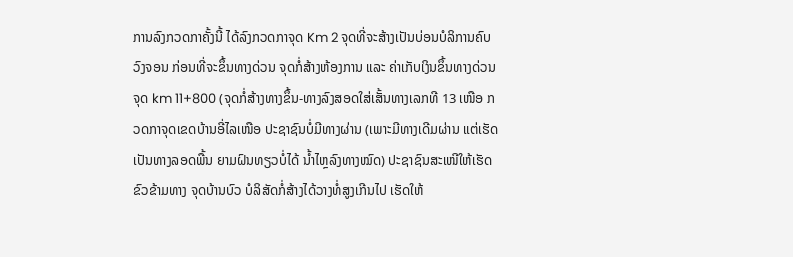ການລົງກວດກາຄັ້ງນີ້ ໄດ້ລົງກວດກາຈຸດ Km 2 ຈຸດທີ່ຈະສ້າງເປັນບ່ອນບໍລິການຄົບວົງຈອນ ກ່ອນທີ່ຈະຂຶ້ນທາງດ່ວນ ຈຸດກໍ່ສ້າງຫ້ອງການ ແລະ ຄ່າເກັບເງິນຂຶ້ນທາງດ່ວນ ຈຸດ km 11+800 (ຈຸດກໍ່ສ້າງທາງຂຶ້ນ-ທາງລົງສອດໃສ່ເສັ້ນທາງເລກທີ 13 ເໜືອ ກວດກາຈຸດເຂດບ້ານອີ່ໄລເໜືອ ປະຊາຊົນບໍ່ມີທາງຜ່ານ (ເພາະມີທາງເດີມຜ່ານ ແຕ່ເຮັດເປັນທາງລອດພື້ນ ຍາມຝົນທຽວບໍ່ໄດ້ ນໍ້າໄຫຼລົງທາງໝົດ) ປະຊາຊົນສະເໜີໃຫ້ເຮັດຂົວຂ້າມທາງ ຈຸດບ້ານບົວ ບໍລິສັດກໍ່ສ້າງໄດ້ວາງທໍ່ສູງເກີນໄປ ເຮັດໃຫ້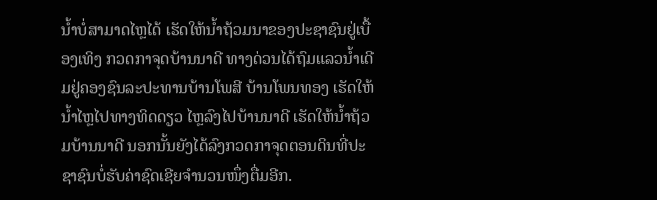ນໍ້າບໍ່ສາມາດໄຫຼໄດ້ ເຮັດໃຫ້ນໍ້າຖ້ວມນາຂອງປະຊາຊົນຢູ່ເບື້ອງເທິງ ກວດກາຈຸດບ້ານນາດີ ທາງດ່ວນໄດ້ຖົມແລວນໍ້າເດີມຢູ່ຄອງຊົນລະປະທານບ້ານໂພສີ ບ້ານໂພນທອງ ເຮັດໃຫ້ນໍ້າໄຫຼໄປທາງທິດດຽວ ໄຫຼລົງໄປບ້ານນາດີ ເຮັດໃຫ້ນໍ້າຖ້ວມບ້ານນາດີ ນອກນັ້ນຍັງໄດ້ລົງກວດກາຈຸດຕອນດິນທີ່ປະຊາຊົນບໍ່ຮັບຄ່າຊົດເຊີຍຈໍານວນໜຶ່ງຕື່ມອີກ.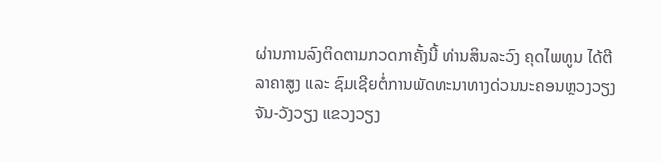ຜ່ານການລົງຕິດຕາມກວດກາຄັ້ງນີ້ ທ່ານສິນລະວົງ ຄຸດໄພທູນ ໄດ້ຕີລາຄາສູງ ແລະ ຊົມເຊີຍຕໍ່ການພັດທະນາທາງດ່ວນນະຄອນຫຼວງວຽງຈັນ-ວັງວຽງ ແຂວງວຽງ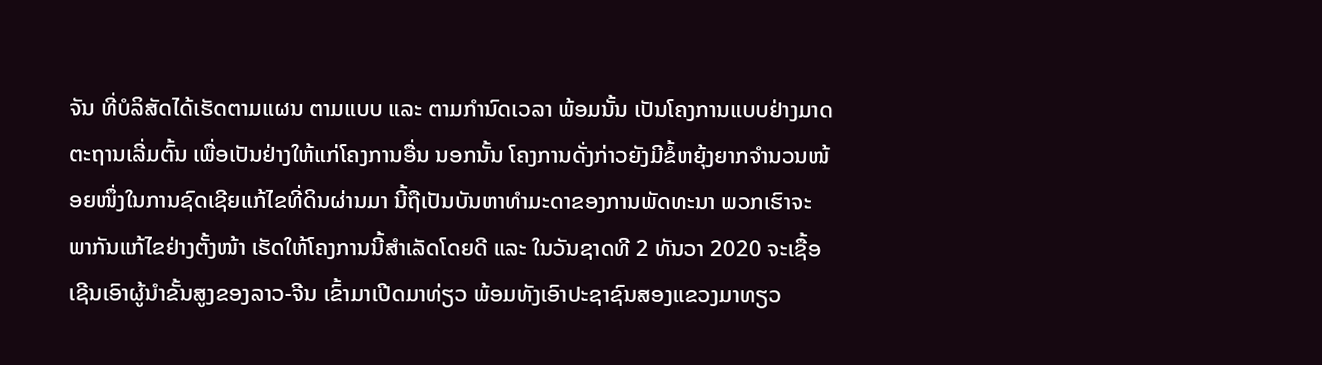ຈັນ ທີ່ບໍລິສັດໄດ້ເຮັດຕາມແຜນ ຕາມແບບ ແລະ ຕາມກໍານົດເວລາ ພ້ອມນັ້ນ ເປັນໂຄງການແບບຢ່າງມາດຕະຖານເລີ່ມຕົ້ນ ເພື່ອເປັນຢ່າງໃຫ້ແກ່ໂຄງການອື່ນ ນອກນັ້ນ ໂຄງການດັ່ງກ່າວຍັງມີຂໍ້ຫຍຸ້ງຍາກຈໍານວນໜ້ອຍໜຶ່ງໃນການຊົດເຊີຍແກ້ໄຂທີ່ດິນຜ່ານມາ ນີ້ຖືເປັນບັນຫາທໍາມະດາຂອງການພັດທະນາ ພວກເຮົາຈະພາກັນແກ້ໄຂຢ່າງຕັ້ງໜ້າ ເຮັດໃຫ້ໂຄງການນີ້ສໍາເລັດໂດຍດີ ແລະ ໃນວັນຊາດທີ 2 ທັນວາ 2020 ຈະເຊື້ອເຊີນເອົາຜູ້ນໍາຂັ້ນສູງຂອງລາວ-ຈີນ ເຂົ້າມາເປີດມາທ່ຽວ ພ້ອມທັງເອົາປະຊາຊົນສອງແຂວງມາທຽວ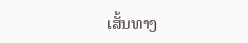ເສັ້ນທາງ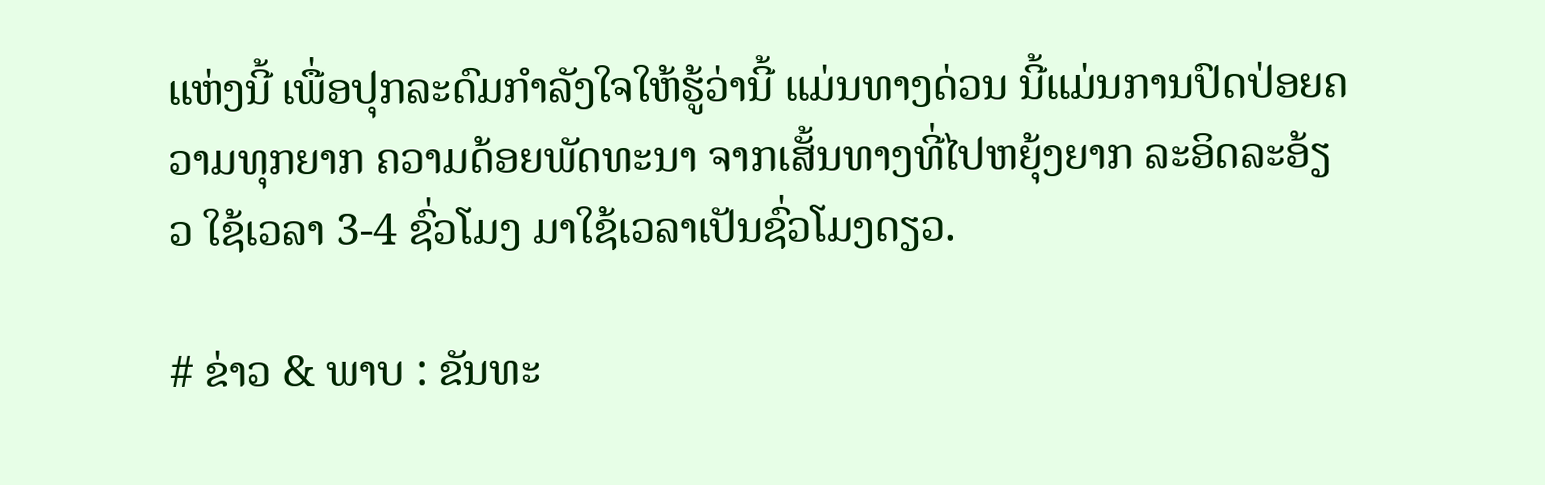ແຫ່ງນີ້ ເພື່ອປຸກລະດົມກໍາລັງໃຈໃຫ້ຮູ້ວ່ານີ້ ແມ່ນທາງດ່ວນ ນີ້ແມ່ນການປົດປ່ອຍຄວາມທຸກຍາກ ຄວາມດ້ອຍພັດທະນາ ຈາກເສັ້ນທາງທີ່ໄປຫຍຸ້ງຍາກ ລະອິດລະອ້ຽວ ໃຊ້ເວລາ 3-4 ຊົ່ວໂມງ ມາໃຊ້ເວລາເປັນຊົ່ວໂມງດຽວ.

# ຂ່າວ & ພາບ : ຂັນທະ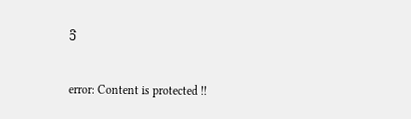ວີ

error: Content is protected !!